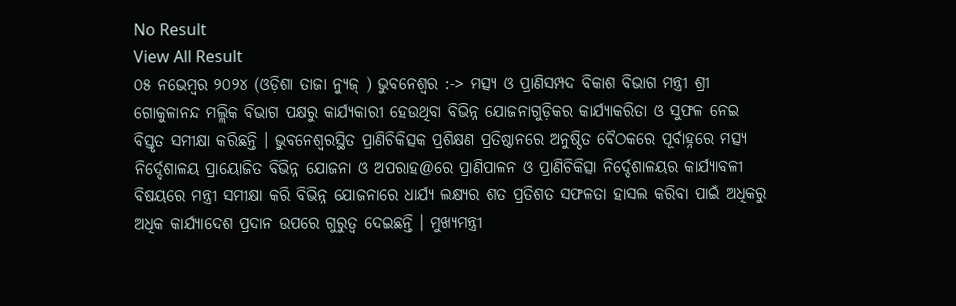No Result
View All Result
୦୫ ନଭେମ୍ବର ୨୦୨୪ (ଓଡ଼ିଶା ତାଜା ନ୍ୟୁଜ୍ ) ଭୁବନେଶ୍ୱର :-> ମତ୍ସ୍ୟ ଓ ପ୍ରାଣିସମ୍ପଦ ବିକାଶ ବିଭାଗ ମନ୍ତ୍ରୀ ଶ୍ରୀ ଗୋକୁଳାନନ୍ଦ ମଲ୍ଲିକ ବିଭାଗ ପକ୍ଷରୁ କାର୍ଯ୍ୟକାରୀ ହେଉଥିବା ବିଭିନ୍ନ ଯୋଜନାଗୁଡ଼ିକର କାର୍ଯ୍ୟାକରିତା ଓ ସୁଫଳ ନେଇ ବିସ୍ତୃତ ସମୀକ୍ଷା କରିଛନ୍ତି । ଭୁବନେଶ୍ୱରସ୍ଥିତ ପ୍ରାଣିଚିକିତ୍ସକ ପ୍ରଶିକ୍ଷଣ ପ୍ରତିଷ୍ଠାନରେ ଅନୁଷ୍ଠିତ ବୈଠକରେ ପୂର୍ବାହ୍ନରେ ମତ୍ସ୍ୟ ନିର୍ଦ୍ଦେଶାଳୟ ପ୍ରାୟୋଜିତ ବିଭିନ୍ନ ଯୋଜନା ଓ ଅପରାହ@ରେ ପ୍ରାଣିପାଳନ ଓ ପ୍ରାଣିଚିକିତ୍ସା ନିର୍ଦ୍ଦେଶାଳୟର କାର୍ଯ୍ୟାବଳୀ ବିଷୟରେ ମନ୍ତ୍ରୀ ସମୀକ୍ଷା କରି ବିଭିନ୍ନ ଯୋଜନାରେ ଧାର୍ଯ୍ୟ ଲକ୍ଷ୍ୟର ଶତ ପ୍ରତିଶତ ସଫଳତା ହାସଲ କରିବା ପାଇଁ ଅଧିକରୁ ଅଧିକ କାର୍ଯ୍ୟାଦେଶ ପ୍ରଦାନ ଉପରେ ଗୁରୁତ୍ୱ ଦେଇଛନ୍ତି । ମୁଖ୍ୟମନ୍ତ୍ରୀ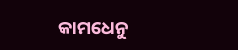କାମଧେନୁ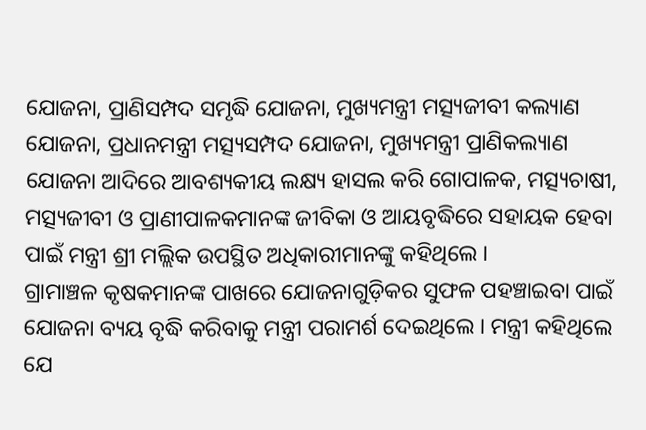ଯୋଜନା, ପ୍ରାଣିସମ୍ପଦ ସମୃଦ୍ଧି ଯୋଜନା, ମୁଖ୍ୟମନ୍ତ୍ରୀ ମତ୍ସ୍ୟଜୀବୀ କଲ୍ୟାଣ ଯୋଜନା, ପ୍ରଧାନମନ୍ତ୍ରୀ ମତ୍ସ୍ୟସମ୍ପଦ ଯୋଜନା, ମୁଖ୍ୟମନ୍ତ୍ରୀ ପ୍ରାଣିକଲ୍ୟାଣ ଯୋଜନା ଆଦିରେ ଆବଶ୍ୟକୀୟ ଲକ୍ଷ୍ୟ ହାସଲ କରି ଗୋପାଳକ, ମତ୍ସ୍ୟଚାଷୀ, ମତ୍ସ୍ୟଜୀବୀ ଓ ପ୍ରାଣୀପାଳକମାନଙ୍କ ଜୀବିକା ଓ ଆୟବୃଦ୍ଧିରେ ସହାୟକ ହେବା ପାଇଁ ମନ୍ତ୍ରୀ ଶ୍ରୀ ମଲ୍ଲିକ ଉପସ୍ଥିତ ଅଧିକାରୀମାନଙ୍କୁ କହିଥିଲେ ।
ଗ୍ରାମାଞ୍ଚଳ କୃଷକମାନଙ୍କ ପାଖରେ ଯୋଜନାଗୁଡ଼ିକର ସୁଫଳ ପହଞ୍ଚାଇବା ପାଇଁ ଯୋଜନା ବ୍ୟୟ ବୃଦ୍ଧି କରିବାକୁ ମନ୍ତ୍ରୀ ପରାମର୍ଶ ଦେଇଥିଲେ । ମନ୍ତ୍ରୀ କହିଥିଲେ ଯେ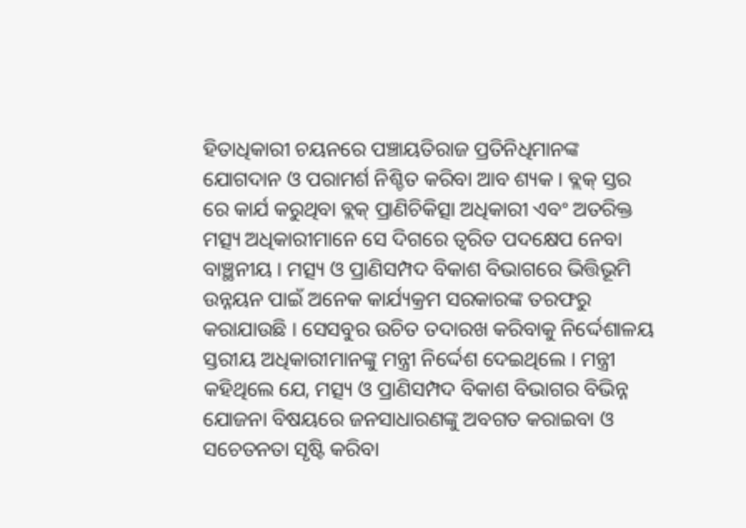ହିତାଧିକାରୀ ଚୟନରେ ପଞ୍ଚାୟତିରାଜ ପ୍ରତିନିଧିମାନଙ୍କ ଯୋଗଦାନ ଓ ପରାମର୍ଶ ନିଶ୍ଚିତ କରିବା ଆବ ଶ୍ୟକ । ବ୍ଲକ୍ ସ୍ତର ରେ କାର୍ଯ କରୁଥିବା ବ୍ଲକ୍ ପ୍ରାଣିଚିକିତ୍ସା ଅଧିକାରୀ ଏବଂ ଅତରିକ୍ତ ମତ୍ସ୍ୟ ଅଧିକାରୀମାନେ ସେ ଦିଗରେ ତ୍ୱରିତ ପଦକ୍ଷେପ ନେବା ବାଞ୍ଛନୀୟ । ମତ୍ସ୍ୟ ଓ ପ୍ରାଣିସମ୍ପଦ ବିକାଶ ବିଭାଗରେ ଭିତ୍ତିଭୂମି ଉନ୍ନୟନ ପାଇଁ ଅନେକ କାର୍ଯ୍ୟକ୍ରମ ସରକାରଙ୍କ ତରଫରୁ କରାଯାଉଛି । ସେସବୁର ଉଚିତ ତଦାରଖ କରିବାକୁ ନିର୍ଦ୍ଦେଶାଳୟ ସ୍ତରୀୟ ଅଧିକାରୀମାନଙ୍କୁ ମନ୍ତ୍ରୀ ନିର୍ଦ୍ଦେଶ ଦେଇଥିଲେ । ମନ୍ତ୍ରୀ କହିଥିଲେ ଯେ, ମତ୍ସ୍ୟ ଓ ପ୍ରାଣିସମ୍ପଦ ବିକାଶ ବିଭାଗର ବିଭିନ୍ନ ଯୋଜନା ବିଷୟରେ ଜନସାଧାରଣଙ୍କୁ ଅବଗତ କରାଇବା ଓ ସଚେତନତା ସୃଷ୍ଟି କରିବା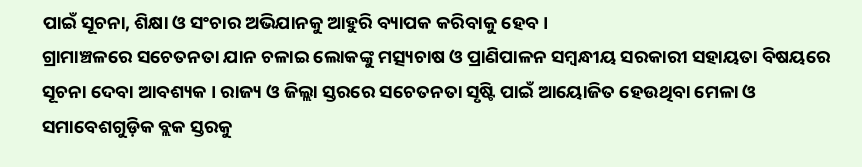ପାଇଁ ସୂଚନା, ଶିକ୍ଷା ଓ ସଂଚାର ଅଭିଯାନକୁ ଆହୁରି ବ୍ୟାପକ କରିବାକୁ ହେବ ।
ଗ୍ରାମାଞ୍ଚଳରେ ସଚେତନତା ଯାନ ଚଳାଇ ଲୋକଙ୍କୁ ମତ୍ସ୍ୟଚାଷ ଓ ପ୍ରାଣିପାଳନ ସମ୍ବନ୍ଧୀୟ ସରକାରୀ ସହାୟତା ବିଷୟରେ ସୂଚନା ଦେବା ଆବଶ୍ୟକ । ରାଜ୍ୟ ଓ ଜିଲ୍ଲା ସ୍ତରରେ ସଚେତନତା ସୃଷ୍ଟି ପାଇଁ ଆୟୋଜିତ ହେଉଥିବା ମେଳା ଓ ସମାବେଶଗୁଡ଼ିକ ବ୍ଲକ ସ୍ତରକୁ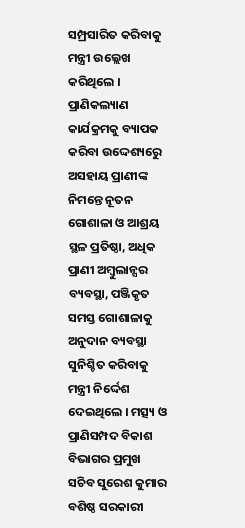ସମ୍ପ୍ରସାରିତ କରିବାକୁ ମନ୍ତ୍ରୀ ଉଲ୍ଲେଖ କରିଥିଲେ । ପ୍ରାଣିକଲ୍ୟାଣ କାର୍ଯକ୍ରମକୁ ବ୍ୟାପକ କରିବା ଉଦ୍ଦେଶ୍ୟରେୁ ଅସହାୟ ପ୍ରାଣୀଙ୍କ ନିମନ୍ତେ ନୂତନ ଗୋଶାଳା ଓ ଆଶ୍ରୟ ସ୍ଥଳ ପ୍ରତିଷ୍ଠା, ଅଧିକ ପ୍ରାଣୀ ଅମ୍ବୁଲାନ୍ସର ବ୍ୟବସ୍ଥା, ପଞ୍ଜିକୃତ ସମସ୍ତ ଗୋଶାଳାକୁ ଅନୁଦାନ ବ୍ୟବସ୍ଥା ସୁନିଶ୍ଚିତ କରିବାକୁ ମନ୍ତ୍ରୀ ନିର୍ଦ୍ଦେଶ ଦେଇଥିଲେ । ମତ୍ସ୍ୟ ଓ ପ୍ରାଣିସମ୍ପଦ ବିକାଶ ବିଭାଗର ପ୍ରମୁଖ ସଚିବ ସୁରେଶ କୁମାର ବଶିଷ୍ଠ ସରକାରୀ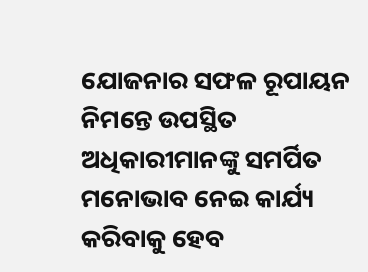ଯୋଜନାର ସଫଳ ରୂପାୟନ ନିମନ୍ତେ ଉପସ୍ଥିତ ଅଧିକାରୀମାନଙ୍କୁ ସମର୍ପିତ ମନୋଭାବ ନେଇ କାର୍ଯ୍ୟ କରିବାକୁ ହେବ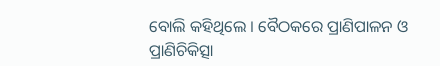ବୋଲି କହିଥିଲେ । ବୈଠକରେ ପ୍ରାଣିପାଳନ ଓ ପ୍ରାଣିଚିକିତ୍ସା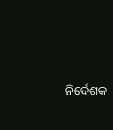ନିର୍ଦେଶକ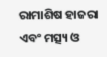ରାମାଶିଷ ହାଜରା ଏବଂ ମତ୍ସ୍ୟ ଓ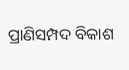ପ୍ରାଣିସମ୍ପଦ ବିକାଶ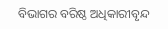ବିଭାଗର ବରିଷ୍ଠ ଅଧିକାରୀବୃନ୍ଦ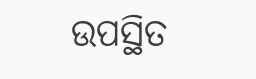ଉପସ୍ଥିତ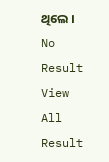ଥିଲେ ।
No Result
View All Result